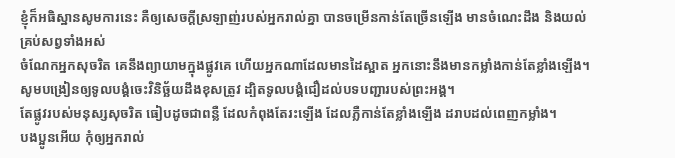ខ្ញុំក៏អធិស្ឋានសូមការនេះ គឺឲ្យសេចក្ដីស្រឡាញ់របស់អ្នករាល់គ្នា បានចម្រើនកាន់តែច្រើនឡើង មានចំណេះដឹង និងយល់គ្រប់សព្វទាំងអស់
ចំណែកអ្នកសុចរិត គេនឹងព្យាយាមក្នុងផ្លូវគេ ហើយអ្នកណាដែលមានដៃស្អាត អ្នកនោះនឹងមានកម្លាំងកាន់តែខ្លាំងឡើង។
សូមបង្រៀនឲ្យទូលបង្គំចេះវិនិច្ឆ័យដឹងខុសត្រូវ ដ្បិតទូលបង្គំជឿដល់បទបញ្ជារបស់ព្រះអង្គ។
តែផ្លូវរបស់មនុស្សសុចរិត ធៀបដូចជាពន្លឺ ដែលកំពុងតែរះឡើង ដែលភ្លឺកាន់តែខ្លាំងឡើង ដរាបដល់ពេញកម្លាំង។
បងប្អូនអើយ កុំឲ្យអ្នករាល់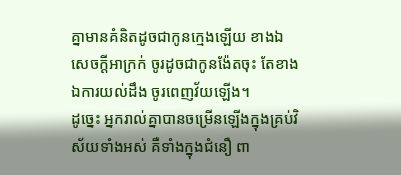គ្នាមានគំនិតដូចជាកូនក្មេងឡើយ ខាងឯសេចក្ដីអាក្រក់ ចូរដូចជាកូនង៉ែតចុះ តែខាងឯការយល់ដឹង ចូរពេញវ័យឡើង។
ដូច្នេះ អ្នករាល់គ្នាបានចម្រើនឡើងក្នុងគ្រប់វិស័យទាំងអស់ គឺទាំងក្នុងជំនឿ ពា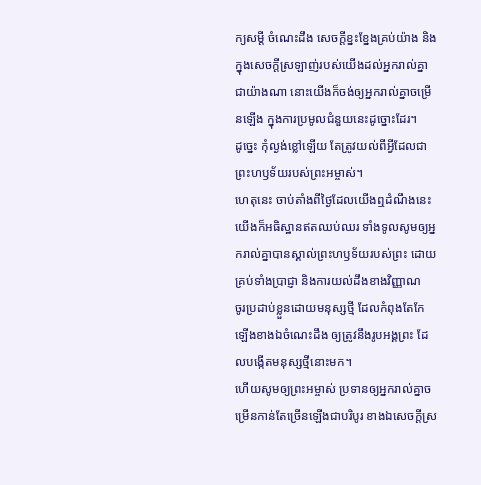ក្យសម្ដី ចំណេះដឹង សេចក្តីខ្នះខ្នែងគ្រប់យ៉ាង និងក្នុងសេចក្តីស្រឡាញ់របស់យើងដល់អ្នករាល់គ្នាជាយ៉ាងណា នោះយើងក៏ចង់ឲ្យអ្នករាល់គ្នាចម្រើនឡើង ក្នុងការប្រមូលជំនួយនេះដូច្នោះដែរ។
ដូច្នេះ កុំល្ងង់ខ្លៅឡើយ តែត្រូវយល់ពីអ្វីដែលជាព្រះហឫទ័យរបស់ព្រះអម្ចាស់។
ហេតុនេះ ចាប់តាំងពីថ្ងៃដែលយើងឮដំណឹងនេះ យើងក៏អធិស្ឋានឥតឈប់ឈរ ទាំងទូលសូមឲ្យអ្នករាល់គ្នាបានស្គាល់ព្រះហឫទ័យរបស់ព្រះ ដោយគ្រប់ទាំងប្រាជ្ញា និងការយល់ដឹងខាងវិញ្ញាណ
ចូរប្រដាប់ខ្លួនដោយមនុស្សថ្មី ដែលកំពុងតែកែឡើងខាងឯចំណេះដឹង ឲ្យត្រូវនឹងរូបអង្គព្រះ ដែលបង្កើតមនុស្សថ្មីនោះមក។
ហើយសូមឲ្យព្រះអម្ចាស់ ប្រទានឲ្យអ្នករាល់គ្នាចម្រើនកាន់តែច្រើនឡើងជាបរិបូរ ខាងឯសេចក្ដីស្រ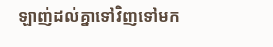ឡាញ់ដល់គ្នាទៅវិញទៅមក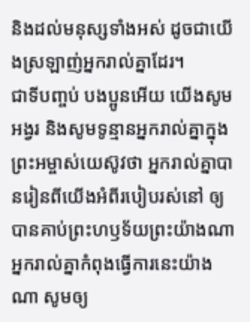និងដល់មនុស្សទាំងអស់ ដូចជាយើងស្រឡាញ់អ្នករាល់គ្នាដែរ។
ជាទីបញ្ចប់ បងប្អូនអើយ យើងសូមអង្វរ និងសូមទូន្មានអ្នករាល់គ្នាក្នុងព្រះអម្ចាស់យេស៊ូវថា អ្នករាល់គ្នាបានរៀនពីយើងអំពីរបៀបរស់នៅ ឲ្យបានគាប់ព្រះហឫទ័យព្រះយ៉ាងណា អ្នករាល់គ្នាកំពុងធ្វើការនេះយ៉ាងណា សូមឲ្យ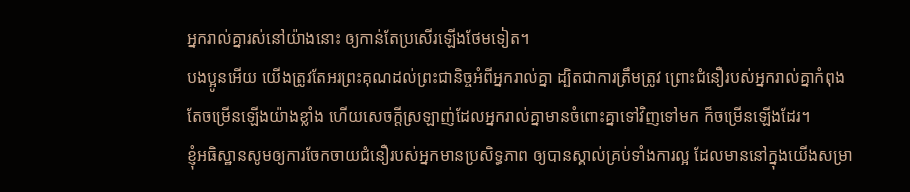អ្នករាល់គ្នារស់នៅយ៉ាងនោះ ឲ្យកាន់តែប្រសើរឡើងថែមទៀត។
បងប្អូនអើយ យើងត្រូវតែអរព្រះគុណដល់ព្រះជានិច្ចអំពីអ្នករាល់គ្នា ដ្បិតជាការត្រឹមត្រូវ ព្រោះជំនឿរបស់អ្នករាល់គ្នាកំពុងតែចម្រើនឡើងយ៉ាងខ្លាំង ហើយសេចក្ដីស្រឡាញ់ដែលអ្នករាល់គ្នាមានចំពោះគ្នាទៅវិញទៅមក ក៏ចម្រើនឡើងដែរ។
ខ្ញុំអធិស្ឋានសូមឲ្យការចែកចាយជំនឿរបស់អ្នកមានប្រសិទ្ធភាព ឲ្យបានស្គាល់គ្រប់ទាំងការល្អ ដែលមាននៅក្នុងយើងសម្រា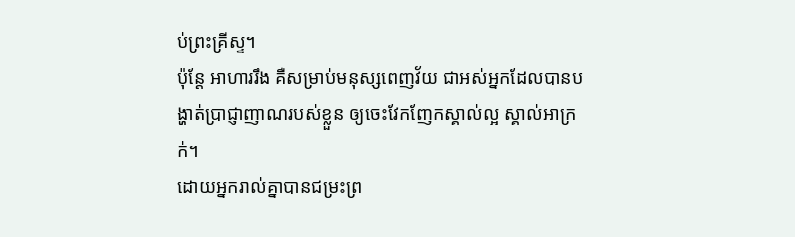ប់ព្រះគ្រីស្ទ។
ប៉ុន្ដែ អាហាររឹង គឺសម្រាប់មនុស្សពេញវ័យ ជាអស់អ្នកដែលបានបង្ហាត់ប្រាជ្ញាញាណរបស់ខ្លួន ឲ្យចេះវែកញែកស្គាល់ល្អ ស្គាល់អាក្រក់។
ដោយអ្នករាល់គ្នាបានជម្រះព្រ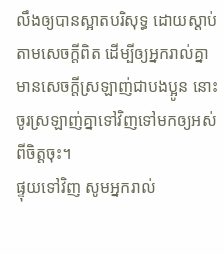លឹងឲ្យបានស្អាតបរិសុទ្ធ ដោយស្តាប់តាមសេចក្តីពិត ដើម្បីឲ្យអ្នករាល់គ្នាមានសេចក្តីស្រឡាញ់ជាបងប្អូន នោះចូរស្រឡាញ់គ្នាទៅវិញទៅមកឲ្យអស់ពីចិត្តចុះ។
ផ្ទុយទៅវិញ សូមអ្នករាល់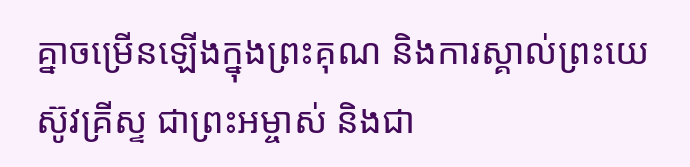គ្នាចម្រើនឡើងក្នុងព្រះគុណ និងការស្គាល់ព្រះយេស៊ូវគ្រីស្ទ ជាព្រះអម្ចាស់ និងជា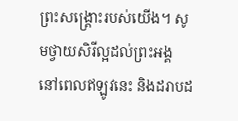ព្រះសង្គ្រោះរបស់យើង។ សូមថ្វាយសិរីល្អដល់ព្រះអង្គ នៅពេលឥឡូវនេះ និងដរាបដ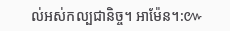ល់អស់កល្បជានិច្ច។ អាម៉ែន។:៚